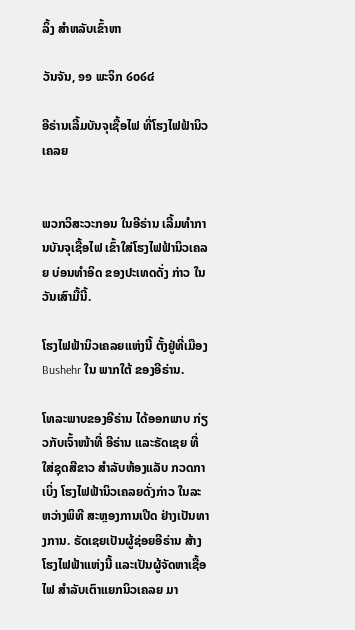ລິ້ງ ສຳຫລັບເຂົ້າຫາ

ວັນຈັນ, ໑໑ ພະຈິກ ໒໐໒໔

ອີຣ່ານເລີ້ມບັນຈຸເຊື້ອໄຟ ທີ່ໂຮງໄຟຟ້ານິວເຄລຍ


ພວກວິສະວະກອນ ໃນອີຣ່ານ ເລີ້ມທຳການບັນຈຸເຊື້ອໄຟ ເຂົ້າໃສ່ໂຮງໄຟຟ້ານິວເຄລຍ ບ່ອນທຳອິດ ຂອງປະເທດດັ່ງ ກ່າວ ໃນວັນເສົາມື້ນີ້.

ໂຮງໄຟຟ້ານິວເຄລຍແຫ່ງນີ້ ຕັ້ງຢູ່ທີ່ເມືອງ Bushehr ໃນ ພາກໃຕ້ ຂອງອີຣ່ານ.

ໂທລະພາບຂອງອີຣ່ານ ໄດ້ອອກພາບ ກ່ຽວກັບເຈົ້າໜ້າທີ່ ອີຣ່ານ ແລະຣັດເຊຍ ທີ່ໃສ່ຊຸດສີຂາວ ສຳລັບຫ້ອງແລັບ ກວດກາເບິ່ງ ໂຮງໄຟຟ້ານິວເຄລຍດັ່ງກ່າວ ໃນລະຫວ່າງພິທີ ສະຫຼອງການເປີດ ຢ່າງເປັນທາງການ. ຣັດເຊຍເປັນຜູ້ຊ່ອຍອີຣ່ານ ສ້າງໂຮງໄຟຟ້າແຫ່ງນີ້ ແລະເປັນຜູ້ຈັດຫາເຊື້ອໄຟ ສຳລັບເຕົາແຍກນິວເຄລຍ ມາ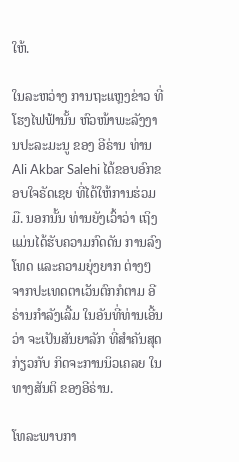ໃຫ້.

ໃນລະຫວ່າງ ການຖະແຫຼງຂ່າວ ທີ່ໂຮງໄຟຟ້ານັ້ນ ຫົວໜ້າພະລັງງານປະລະມະນູ ຂອງ ອີຣ່ານ ທ່ານ Ali Akbar Salehi ໄດ້ຂອບອົກຂອບໃຈຣັດເຊຍ ທີ່ໄດ້ໃຫ້ການຮ່ວມມື. ນອກນັ້ນ ທ່ານຍັງເວົ້າວ່າ ເຖິງແມ່ນໄດ້ຮັບຄວາມກົດດັນ ການລົງໂທດ ແລະຄວາມຍຸ່ງຍາກ ຕ່າງໆ ຈາກປະເທດຕາເວັນຕົກກໍຕາມ ອີຣ່ານກຳລັງເລີ້ມ ໃນອັນທີ່ທ່ານເອີ້ນວ່າ ຈະເປັນສັນຍາລັກ ທີ່ສຳຄັນສຸດ ກ່ຽວກັບ ກິດຈະການນິວເຄລຍ ໃນທາງສັນຕິ ຂອງອີຣ່ານ.

ໂທລະພາບກາ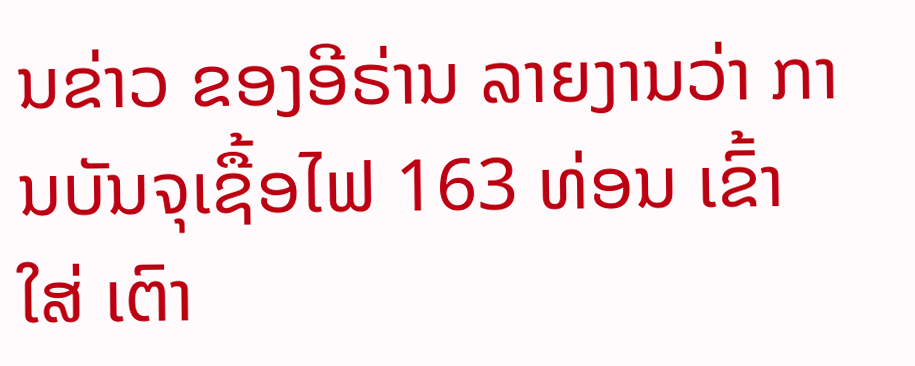ນຂ່າວ ຂອງອີຣ່ານ ລາຍງານວ່າ ການບັນຈຸເຊື້ອໄຟ 163 ທ່ອນ ເຂົ້າໃສ່ ເຕົາ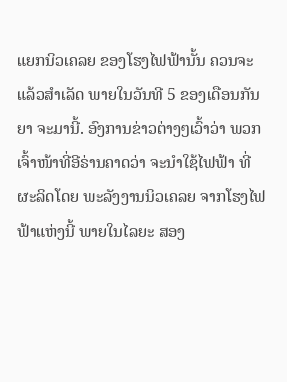ແຍກນິວເຄລຍ ຂອງໂຮງໄຟຟ້ານັ້ນ ຄວນຈະແລ້ວສຳເລັດ ພາຍໃນວັນທີ 5 ຂອງເດືອນກັນຍາ ຈະມານີ້. ອົງການຂ່າວຕ່າງໆເວົ້າວ່າ ພວກເຈົ້າໜ້າທີ່ອີຣ່ານຄາດວ່າ ຈະນຳໃຊ້ໄຟຟ້າ ທີ່ຜະລິດໂດຍ ພະລັງງານນິວເຄລຍ ຈາກໂຮງໄຟຟ້າແຫ່ງນີ້ ພາຍໃນໄລຍະ ສອງ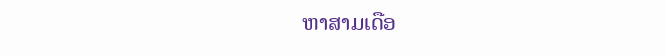ຫາສາມເດືອ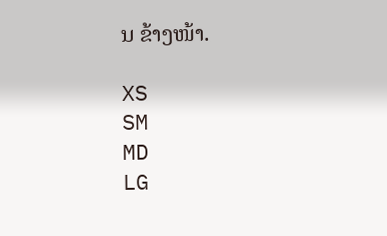ນ ຂ້າງໜ້າ.

XS
SM
MD
LG